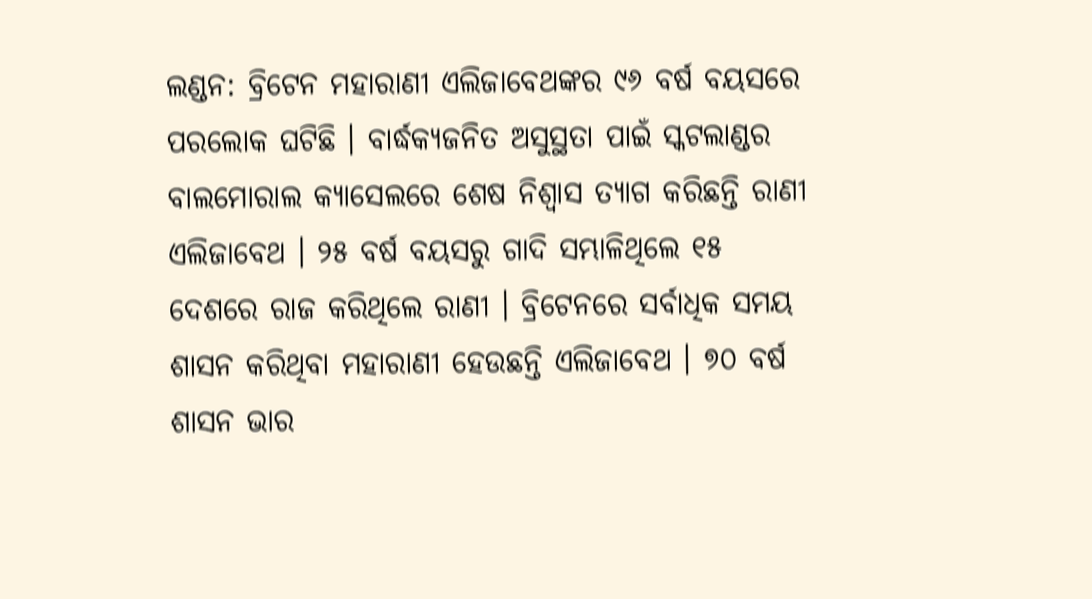ଲଣ୍ଡନ: ବ୍ରିଟେନ ମହାରାଣୀ ଏଲିଜାବେଥଙ୍କର ୯୬ ବର୍ଷ ବୟସରେ ପରଲୋକ ଘଟିଛି । ବାର୍ଦ୍ଧକ୍ୟଜନିତ ଅସୁସ୍ଥତା ପାଇଁ ସ୍କଟଲାଣ୍ଡର ବାଲମୋରାଲ କ୍ୟାସେଲରେ ଶେଷ ନିଶ୍ବାସ ତ୍ୟାଗ କରିଛନ୍ତି ରାଣୀ ଏଲିଜାବେଥ । ୨୫ ବର୍ଷ ବୟସରୁ ଗାଦି ସମ୍ଭାଳିଥିଲେ ୧୫ ଦେଶରେ ରାଜ କରିଥିଲେ ରାଣୀ । ବ୍ରିଟେନରେ ସର୍ବାଧିକ ସମୟ ଶାସନ କରିଥିବା ମହାରାଣୀ ହେଉଛନ୍ତି ଏଲିଜାବେଥ । ୭୦ ବର୍ଷ ଶାସନ ଭାର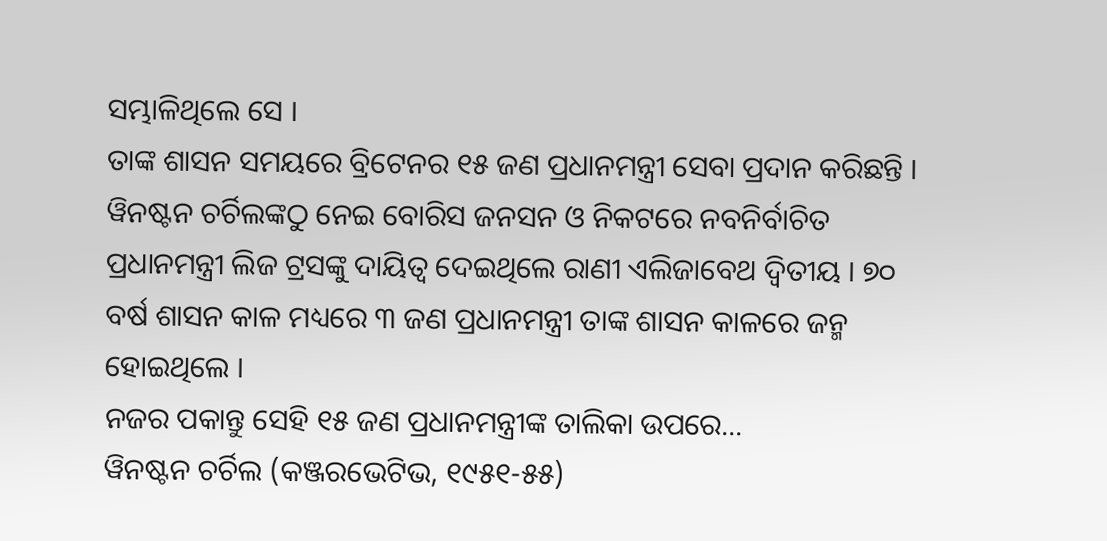ସମ୍ଭାଳିଥିଲେ ସେ ।
ତାଙ୍କ ଶାସନ ସମୟରେ ବ୍ରିଟେନର ୧୫ ଜଣ ପ୍ରଧାନମନ୍ତ୍ରୀ ସେବା ପ୍ରଦାନ କରିଛନ୍ତି । ୱିନଷ୍ଟନ ଚର୍ଚିଲଙ୍କଠୁ ନେଇ ବୋରିସ ଜନସନ ଓ ନିକଟରେ ନବନିର୍ବାଚିତ ପ୍ରଧାନମନ୍ତ୍ରୀ ଲିଜ ଟ୍ରସଙ୍କୁ ଦାୟିତ୍ବ ଦେଇଥିଲେ ରାଣୀ ଏଲିଜାବେଥ ଦ୍ବିତୀୟ । ୭୦ ବର୍ଷ ଶାସନ କାଳ ମଧ୍ୟରେ ୩ ଜଣ ପ୍ରଧାନମନ୍ତ୍ରୀ ତାଙ୍କ ଶାସନ କାଳରେ ଜନ୍ମ ହୋଇଥିଲେ ।
ନଜର ପକାନ୍ତୁ ସେହି ୧୫ ଜଣ ପ୍ରଧାନମନ୍ତ୍ରୀଙ୍କ ତାଲିକା ଉପରେ...
ୱିନଷ୍ଟନ ଚର୍ଚିଲ (କଞ୍ଜରଭେଟିଭ, ୧୯୫୧-୫୫)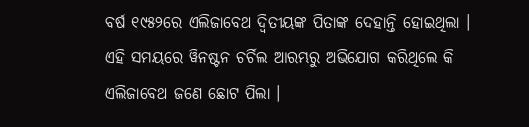ବର୍ଷ ୧୯୫୨ରେ ଏଲିଜାବେଥ ଦ୍ବିତୀୟଙ୍କ ପିତାଙ୍କ ଦେହାନ୍ତି ହୋଇଥିଲା । ଏହି ସମୟରେ ୱିନଷ୍ଟନ ଚର୍ଚିଲ ଆରମ୍ଭରୁ ଅଭିଯୋଗ କରିଥିଲେ କି ଏଲିଜାବେଥ ଜଣେ ଛୋଟ ପିଲା ।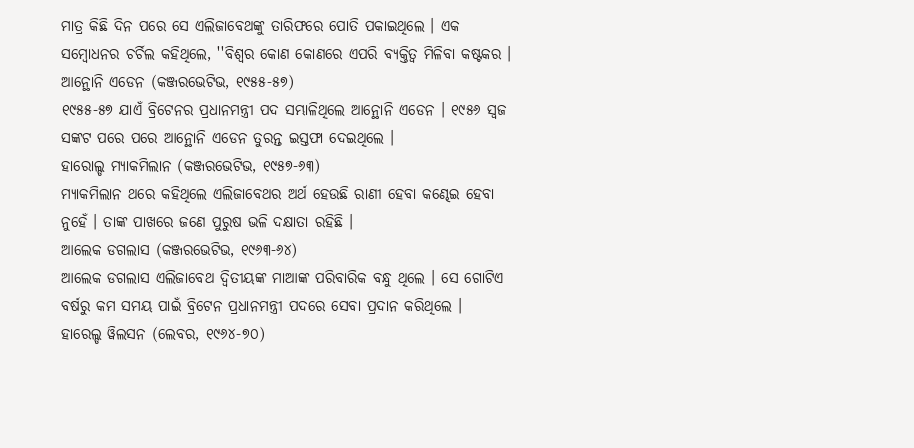ମାତ୍ର କିଛି ଦିନ ପରେ ସେ ଏଲିଜାବେଥଙ୍କୁ ତାରିଫରେ ପୋତି ପକାଇଥିଲେ । ଏକ ସମ୍ବୋଧନର ଚର୍ଚିଲ କହିଥିଲେ, ''ବିଶ୍ବର କୋଣ କୋଣରେ ଏପରି ବ୍ୟକ୍ତିତ୍ବ ମିଳିବା କଷ୍ଟକର ।
ଆନ୍ଥୋନି ଏଡେନ (କଞ୍ଜରଭେଟିଭ, ୧୯୫୫-୫୭)
୧୯୫୫-୫୭ ଯାଏଁ ବ୍ରିଟେନର ପ୍ରଧାନମନ୍ତ୍ରୀ ପଦ ସମ୍ଭାଳିଥିଲେ ଆନ୍ଥୋନି ଏଡେନ । ୧୯୫୬ ସ୍ବଜ ସଙ୍କଟ ପରେ ପରେ ଆନ୍ଥୋନି ଏଡେନ ତୁରନ୍ତ ଇସ୍ତଫା ଦେଇଥିଲେ ।
ହାରୋଲ୍ଡ ମ୍ୟାକମିଲାନ (କଞ୍ଜରଭେଟିଭ, ୧୯୫୭-୬୩)
ମ୍ୟାକମିଲାନ ଥରେ କହିଥିଲେ ଏଲିଜାବେଥର ଅର୍ଥ ହେଉଛି ରାଣୀ ହେବା କଣ୍ଢେଇ ହେବା ନୁହେଁ । ତାଙ୍କ ପାଖରେ ଜଣେ ପୁରୁଷ ଭଳି ଦକ୍ଷାତା ରହିଛି ।
ଆଲେକ ଡଗଲାସ (କଞ୍ଜରଭେଟିଭ, ୧୯୬୩-୬୪)
ଆଲେକ ଡଗଲାସ ଏଲିଜାବେଥ ଦ୍ବିତୀୟଙ୍କ ମାଆଙ୍କ ପରିବାରିକ ବନ୍ଧୁ ଥିଲେ । ସେ ଗୋଟିଏ ବର୍ଷରୁ କମ ସମୟ ପାଇଁ ବ୍ରିଟେନ ପ୍ରଧାନମନ୍ତ୍ରୀ ପଦରେ ସେବା ପ୍ରଦାନ କରିଥିଲେ ।
ହାରେଲ୍ଡ ୱିଲସନ (ଲେବର, ୧୯୬୪-୭୦)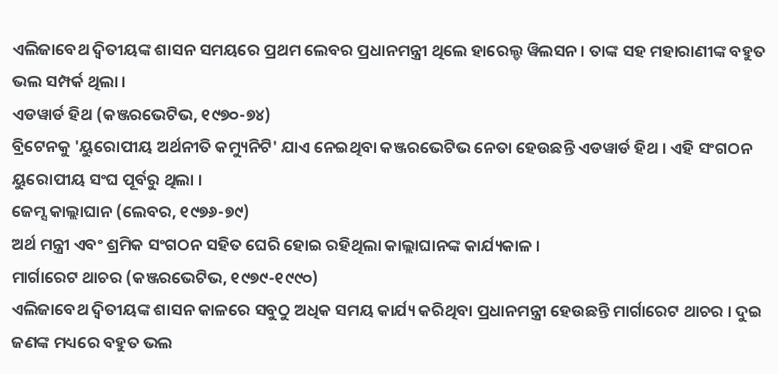ଏଲିଜାବେଥ ଦ୍ବିତୀୟଙ୍କ ଶାସନ ସମୟରେ ପ୍ରଥମ ଲେବର ପ୍ରଧାନମନ୍ତ୍ରୀ ଥିଲେ ହାରେଲ୍ଡ ୱିଲସନ । ତାଙ୍କ ସହ ମହାରାଣୀଙ୍କ ବହୁତ ଭଲ ସମ୍ପର୍କ ଥିଲା ।
ଏଡୱାର୍ଡ ହିଥ (କଞ୍ଜରଭେଟିଭ, ୧୯୭୦-୭୪)
ବ୍ରିଟେନକୁ 'ୟୁରୋପୀୟ ଅର୍ଥନୀତି କମ୍ୟୁନିଟି' ଯାଏ ନେଇଥିବା କଞ୍ଜରଭେଟିଭ ନେତା ହେଉଛନ୍ତି ଏଡୱାର୍ଡ ହିଥ । ଏହି ସଂଗଠନ ୟୁରୋପୀୟ ସଂଘ ପୂର୍ବରୁ ଥିଲା ।
ଜେମ୍ସ କାଲ୍ଲାଘାନ (ଲେବର, ୧୯୭୬-୭୯)
ଅର୍ଥ ମନ୍ତ୍ରୀ ଏବଂ ଶ୍ରମିକ ସଂଗଠନ ସହିତ ଘେରି ହୋଇ ରହିଥିଲା କାଲ୍ଲାଘାନଙ୍କ କାର୍ଯ୍ୟକାଳ ।
ମାର୍ଗାରେଟ ଥାଚର (କଞ୍ଜରଭେଟିଭ, ୧୯୭୯-୧୯୯୦)
ଏଲିଜାବେଥ ଦ୍ବିତୀୟଙ୍କ ଶାସନ କାଳରେ ସବୁଠୁ ଅଧିକ ସମୟ କାର୍ଯ୍ୟ କରିଥିବା ପ୍ରଧାନମନ୍ତ୍ରୀ ହେଉଛନ୍ତି ମାର୍ଗାରେଟ ଥାଚର । ଦୁଇ ଜଣଙ୍କ ମଧ୍ୟରେ ବହୁତ ଭଲ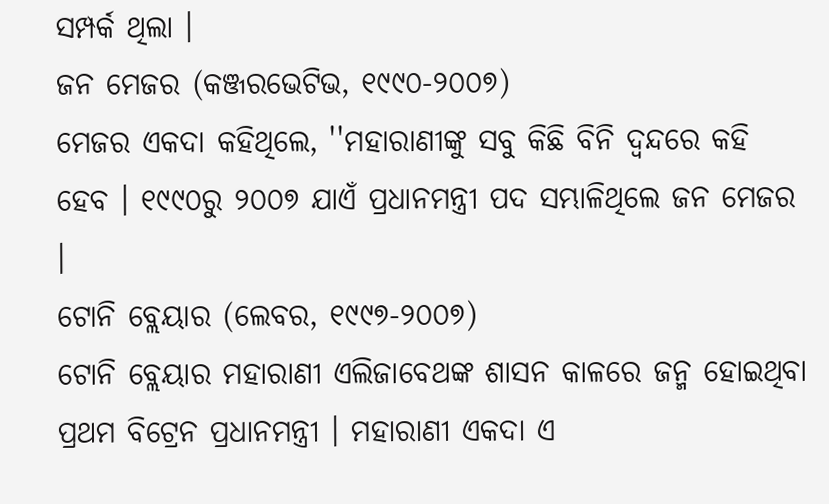ସମ୍ପର୍କ ଥିଲା ।
ଜନ ମେଜର (କଞ୍ଜରଭେଟିଭ, ୧୯୯୦-୨୦୦୭)
ମେଜର ଏକଦା କହିଥିଲେ, ''ମହାରାଣୀଙ୍କୁ ସବୁ କିଛି ବିନି ଦ୍ବନ୍ଦରେ କହି ହେବ । ୧୯୯୦ରୁ ୨୦୦୭ ଯାଏଁ ପ୍ରଧାନମନ୍ତ୍ରୀ ପଦ ସମ୍ଭାଳିଥିଲେ ଜନ ମେଜର ।
ଟୋନି ବ୍ଲେୟାର (ଲେବର, ୧୯୯୭-୨୦୦୭)
ଟୋନି ବ୍ଲେୟାର ମହାରାଣୀ ଏଲିଜାବେଥଙ୍କ ଶାସନ କାଳରେ ଜନ୍ମ ହୋଇଥିବା ପ୍ରଥମ ବିଟ୍ରେନ ପ୍ରଧାନମନ୍ତ୍ରୀ । ମହାରାଣୀ ଏକଦା ଏ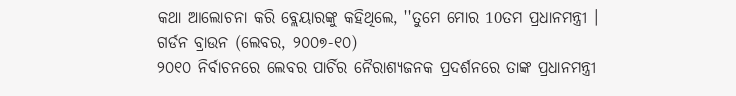କଥା ଆଲୋଚନା କରି ବ୍ଲେୟାରଙ୍କୁ କହିଥିଲେ, ''ତୁମେ ମୋର 10ତମ ପ୍ରଧାନମନ୍ତ୍ରୀ ।
ଗର୍ଡନ ବ୍ରାଉନ (ଲେବର, ୨୦୦୭-୧୦)
୨୦୧୦ ନିର୍ବାଚନରେ ଲେବର ପାର୍ଚିର ନୈରାଶ୍ୟଜନକ ପ୍ରଦର୍ଶନରେ ତାଙ୍କ ପ୍ରଧାନମନ୍ତ୍ରୀ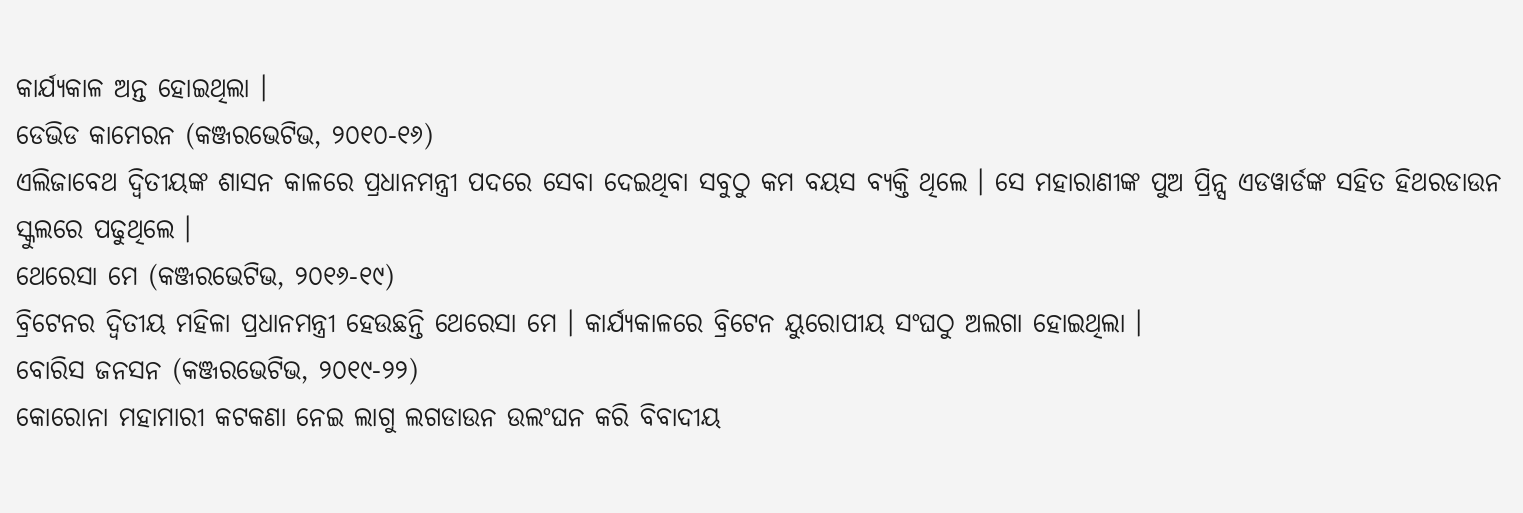କାର୍ଯ୍ୟକାଳ ଅନ୍ତ ହୋଇଥିଲା ।
ଡେଭିଡ କାମେରନ (କଞ୍ଜରଭେଟିଭ, ୨୦୧୦-୧୬)
ଏଲିଜାବେଥ ଦ୍ବିତୀୟଙ୍କ ଶାସନ କାଳରେ ପ୍ରଧାନମନ୍ତ୍ରୀ ପଦରେ ସେବା ଦେଇଥିବା ସବୁଠୁ କମ ବୟସ ବ୍ୟକ୍ତି ଥିଲେ । ସେ ମହାରାଣୀଙ୍କ ପୁଅ ପ୍ରିନ୍ସ ଏଡୱାର୍ଡଙ୍କ ସହିତ ହିଥରଡାଉନ ସ୍କୁଲରେ ପଢୁଥିଲେ ।
ଥେରେସା ମେ (କଞ୍ଜରଭେଟିଭ, ୨୦୧୬-୧୯)
ବ୍ରିଟେନର ଦ୍ବିତୀୟ ମହିଳା ପ୍ରଧାନମନ୍ତ୍ରୀ ହେଉଛନ୍ତି ଥେରେସା ମେ । କାର୍ଯ୍ୟକାଳରେ ବ୍ରିଟେନ ୟୁରୋପୀୟ ସଂଘଠୁ ଅଲଗା ହୋଇଥିଲା ।
ବୋରିସ ଜନସନ (କଞ୍ଜରଭେଟିଭ, ୨୦୧୯-୨୨)
କୋରୋନା ମହାମାରୀ କଟକଣା ନେଇ ଲାଗୁ ଲଗଡାଉନ ଉଲଂଘନ କରି ବିବାଦୀୟ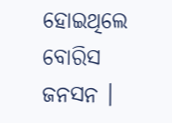ହୋଇଥିଲେ ବୋରିସ ଜନସନ ।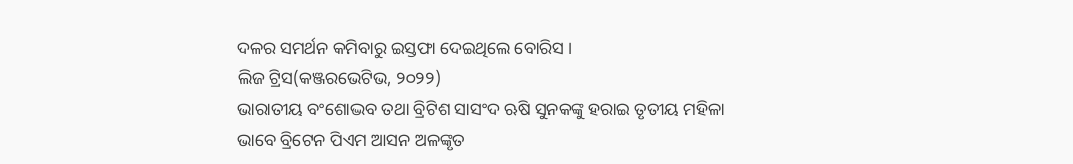ଦଳର ସମର୍ଥନ କମିବାରୁ ଇସ୍ତଫା ଦେଇଥିଲେ ବୋରିସ ।
ଲିଜ ଟ୍ରିସ(କଞ୍ଜରଭେଟିଭ, ୨୦୨୨)
ଭାରାତୀୟ ବଂଶୋଦ୍ଭବ ତଥା ବ୍ରିଟିଶ ସାସଂଦ ଋଷି ସୁନକଙ୍କୁ ହରାଇ ତୃତୀୟ ମହିଳା ଭାବେ ବ୍ରିଟେନ ପିଏମ ଆସନ ଅଳଙ୍କୃତ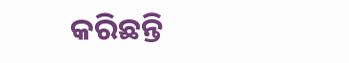କରିଛନ୍ତି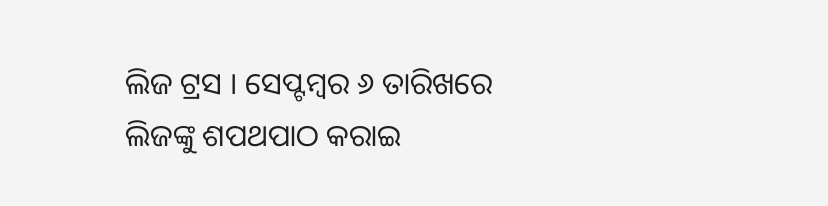ଲିଜ ଟ୍ରସ । ସେପ୍ଟମ୍ବର ୬ ତାରିଖରେ ଲିଜଙ୍କୁ ଶପଥପାଠ କରାଇ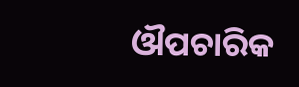ଔପଚାରିକ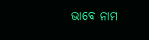ଭାବେ ନାମ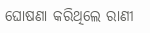ଘୋଷଣା କରିଥିଲେ ରାଣୀ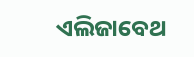ଏଲିଜାବେଥ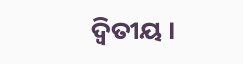ଦ୍ବିତୀୟ ।